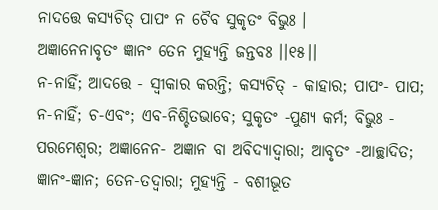ନାଦତ୍ତେ କସ୍ୟଚିତ୍ ପାପଂ ନ ଚୈବ ସୁକୃତଂ ବିଭୁଃ ।
ଅଜ୍ଞାନେନାବୃତଂ ଜ୍ଞାନଂ ତେନ ମୁହ୍ୟନ୍ତି ଜନ୍ତବଃ ।।୧୫।।
ନ-ନାହିଁ; ଆଦତ୍ତେ - ସ୍ୱୀକାର କରନ୍ତି; କସ୍ୟଚିତ୍ - କାହାର; ପାପଂ- ପାପ; ନ-ନାହିଁ; ଚ-ଏବଂ; ଏବ-ନିଶ୍ଚିତଭାବେ; ସୁକୃତଂ -ପୁଣ୍ୟ କର୍ମ; ବିଭୁଃ - ପରମେଶ୍ୱର; ଅଜ୍ଞାନେନ- ଅଜ୍ଞାନ ବା ଅବିଦ୍ୟାଦ୍ୱାରା; ଆବୃତଂ -ଆଚ୍ଛାଦିତ; ଜ୍ଞାନଂ-ଜ୍ଞାନ; ତେନ-ତଦ୍ୱାରା; ମୁହ୍ୟନ୍ତି - ବଶୀଭୂତ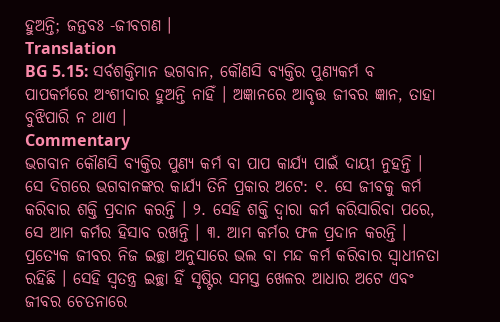ହୁଅନ୍ତି; ଜନ୍ତବଃ -ଜୀବଗଣ ।
Translation
BG 5.15: ସର୍ବଶକ୍ତିମାନ ଭଗବାନ, କୌଣସି ବ୍ୟକ୍ତିର ପୁଣ୍ୟକର୍ମ ବ ପାପକର୍ମରେ ଅଂଶୀଦାର ହୁଅନ୍ତି ନାହିଁ । ଅଜ୍ଞାନରେ ଆବୃତ୍ତ ଜୀବର ଜ୍ଞାନ, ତାହା ବୁଝିପାରି ନ ଥାଏ ।
Commentary
ଭଗବାନ କୌଣସି ବ୍ୟକ୍ତିର ପୁଣ୍ୟ କର୍ମ ବା ପାପ କାର୍ଯ୍ୟ ପାଇଁ ଦାୟୀ ନୁହନ୍ତି । ସେ ଦିଗରେ ଭଗବାନଙ୍କର କାର୍ଯ୍ୟ ତିନି ପ୍ରକାର ଅଟେ: ୧. ସେ ଜୀବକୁ କର୍ମ କରିବାର ଶକ୍ତି ପ୍ରଦାନ କରନ୍ତି । ୨. ସେହି ଶକ୍ତି ଦ୍ୱାରା କର୍ମ କରିସାରିବା ପରେ, ସେ ଆମ କର୍ମର ହିସାବ ରଖନ୍ତି । ୩. ଆମ କର୍ମର ଫଳ ପ୍ରଦାନ କରନ୍ତି ।
ପ୍ରତ୍ୟେକ ଜୀବର ନିଜ ଇଚ୍ଛା ଅନୁସାରେ ଭଲ ବା ମନ୍ଦ କର୍ମ କରିବାର ସ୍ୱାଧୀନତା ରହିଛି । ସେହି ସ୍ୱତନ୍ତ୍ର ଇଚ୍ଛା ହିଁ ସୃଷ୍ଟିର ସମସ୍ତ ଖେଳର ଆଧାର ଅଟେ ଏବଂ ଜୀବର ଚେତନାରେ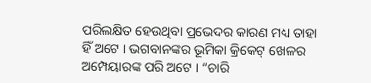ପରିଲକ୍ଷିତ ହେଉଥିବା ପ୍ରଭେଦର କାରଣ ମଧ୍ୟ ତାହା ହିଁ ଅଟେ । ଭଗବାନଙ୍କର ଭୂମିକା କ୍ରିକେଟ୍ ଖେଳର ଅମ୍ପେୟାରଙ୍କ ପରି ଅଟେ । “ଚାରି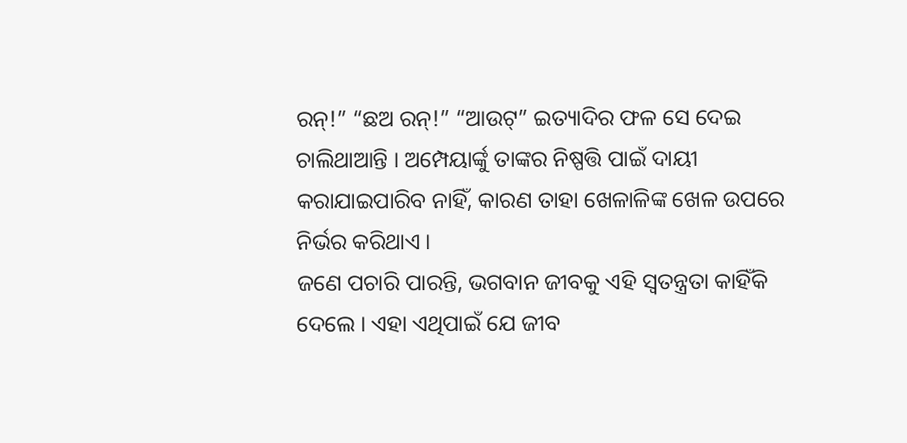ରନ୍!” “ଛଅ ରନ୍!” “ଆଉଟ୍” ଇତ୍ୟାଦିର ଫଳ ସେ ଦେଇ ଚାଲିଥାଆନ୍ତି । ଅମ୍ପେୟାର୍ଙ୍କୁ ତାଙ୍କର ନିଷ୍ପତ୍ତି ପାଇଁ ଦାୟୀ କରାଯାଇପାରିବ ନାହିଁ, କାରଣ ତାହା ଖେଳାଳିଙ୍କ ଖେଳ ଉପରେ ନିର୍ଭର କରିଥାଏ ।
ଜଣେ ପଚାରି ପାରନ୍ତି, ଭଗବାନ ଜୀବକୁ ଏହି ସ୍ୱତନ୍ତ୍ରତା କାହିଁକି ଦେଲେ । ଏହା ଏଥିପାଇଁ ଯେ ଜୀବ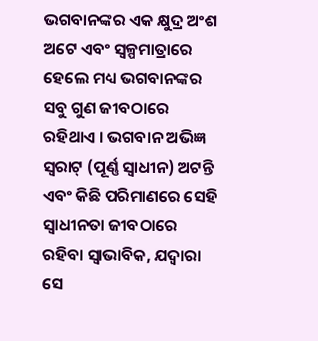ଭଗବାନଙ୍କର ଏକ କ୍ଷୁଦ୍ର ଅଂଶ ଅଟେ ଏବଂ ସ୍ୱଳ୍ପମାତ୍ରାରେ ହେଲେ ମଧ୍ୟ ଭଗବାନଙ୍କର ସବୁ ଗୁଣ ଜୀବଠାରେ ରହିଥାଏ । ଭଗବାନ ଅଭିଜ୍ଞ ସ୍ୱରାଟ୍ (ପୂର୍ଣ୍ଣ ସ୍ୱାଧୀନ) ଅଟନ୍ତି ଏବଂ କିଛି ପରିମାଣରେ ସେହି ସ୍ୱାଧୀନତା ଜୀବଠାରେ ରହିବା ସ୍ୱାଭାବିକ, ଯଦ୍ୱାରା ସେ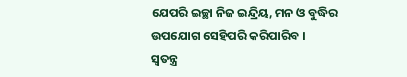ଯେପରି ଇଚ୍ଛା ନିଜ ଇନ୍ଦ୍ରିୟ, ମନ ଓ ବୁଦ୍ଧିର ଉପଯୋଗ ସେହିପରି କରିପାରିବ ।
ସ୍ୱତନ୍ତ୍ର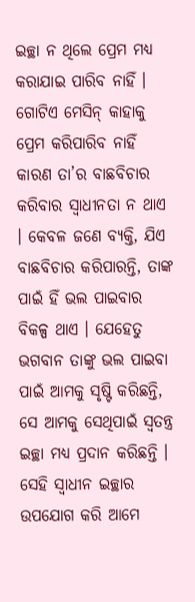ଇଚ୍ଛା ନ ଥିଲେ ପ୍ରେମ ମଧ୍ୟ କରାଯାଇ ପାରିବ ନାହିଁ । ଗୋଟିଏ ମେସିନ୍ କାହାକୁ ପ୍ରେମ କରିପାରିବ ନାହିଁ କାରଣ ତା’ର ବାଛବିଚାର କରିବାର ସ୍ୱାଧୀନତା ନ ଥାଏ । କେବଳ ଜଣେ ବ୍ୟକ୍ତି, ଯିଏ ବାଛବିଚାର କରିପାରନ୍ତି, ତାଙ୍କ ପାଇଁ ହିଁ ଭଲ ପାଇବାର ବିକଳ୍ପ ଥାଏ । ଯେହେତୁ ଭଗବାନ ତାଙ୍କୁ ଭଲ ପାଇବା ପାଇଁ ଆମକୁ ସୃଷ୍ଟି କରିଛନ୍ତି, ସେ ଆମକୁ ସେଥିପାଇଁ ସ୍ୱତନ୍ତ୍ର ଇଚ୍ଛା ମଧ୍ୟ ପ୍ରଦାନ କରିଛନ୍ତି । ସେହି ସ୍ୱାଧୀନ ଇଚ୍ଛାର ଉପଯୋଗ କରି ଆମେ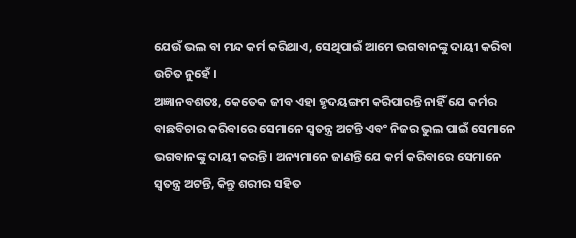ଯେଉଁ ଭଲ ବା ମନ୍ଦ କର୍ମ କରିଥାଏ, ସେଥିପାଇଁ ଆମେ ଭଗବାନଙ୍କୁ ଦାୟୀ କରିବା ଉଚିତ ନୁହେଁ ।
ଅଜ୍ଞାନବଶତଃ, କେତେକ ଜୀବ ଏହା ହୃଦୟଙ୍ଗମ କରିପାରନ୍ତି ନାହିଁ ଯେ କର୍ମର ବାଛବିଚାର କରିବାରେ ସେମାନେ ସ୍ୱତନ୍ତ୍ର ଅଟନ୍ତି ଏବଂ ନିଜର ଭୁଲ ପାଇଁ ସେମାନେ ଭଗବାନଙ୍କୁ ଦାୟୀ କରନ୍ତି । ଅନ୍ୟମାନେ ଜାଣନ୍ତି ଯେ କର୍ମ କରିବାରେ ସେମାନେ ସ୍ୱତନ୍ତ୍ର ଅଟନ୍ତି, କିନ୍ତୁ ଶରୀର ସହିତ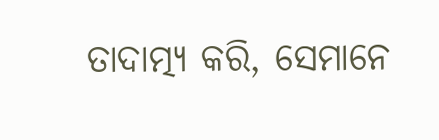ତାଦାତ୍ମ୍ୟ କରି, ସେମାନେ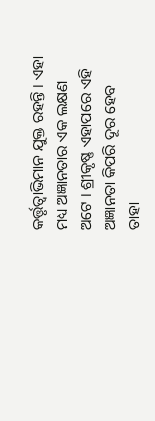କର୍ତ୍ତୃତ୍ୱାଭିମାନ ଯୁକ୍ତ ରହନ୍ତି । ଏହା ମଧ୍ୟ ଅଜ୍ଞାନତାର ଏକ ଲକ୍ଷଣ ଅଟେ । ଶ୍ରୀକୃଷ୍ଣ ଏହାପରେ ଏହି ଅଜ୍ଞାନତା କିପରି ଦୂର ହେବ ତାହା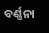ବର୍ଣ୍ଣନା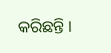କରିଛନ୍ତି ।